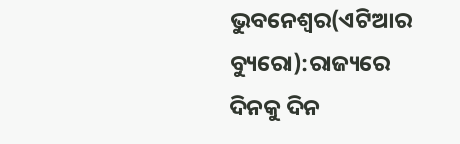ଭୁବନେଶ୍ୱର(ଏଟିଆର ବ୍ୟୁରୋ):ରାଜ୍ୟରେ ଦିନକୁ ଦିନ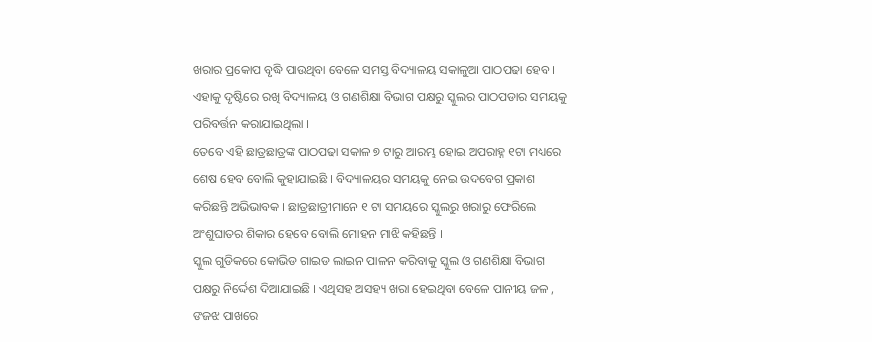ଖରାର ପ୍ରକୋପ ବୃଦ୍ଧି ପାଉଥିବା ବେଳେ ସମସ୍ତ ବିଦ୍ୟାଳୟ ସକାଳୁଆ ପାଠପଢା ହେବ । ଏହାକୁ ଦୃଷ୍ଟିରେ ରଖି ବିଦ୍ୟାଳୟ ଓ ଗଣଶିକ୍ଷା ବିଭାଗ ପକ୍ଷରୁ ସ୍କୁଲର ପାଠପଡାର ସମୟକୁ ପରିବର୍ତ୍ତନ କରାଯାଇଥିଲା ।
ତେବେ ଏହି ଛାତ୍ରଛାତ୍ରଙ୍କ ପାଠପଢା ସକାଳ ୭ ଟାରୁ ଆରମ୍ଭ ହୋଇ ଅପରାହ୍ନ ୧ଟା ମଧ୍ୟରେ ଶେଷ ହେବ ବୋଲି କୁହାଯାଇଛି । ବିଦ୍ୟାଳୟର ସମୟକୁ ନେଇ ଉଦବେଗ ପ୍ରକାଶ କରିଛନ୍ତି ଅଭିଭାବକ । ଛାତ୍ରଛାତ୍ରୀମାନେ ୧ ଟା ସମୟରେ ସ୍କୁଲରୁ ଖରାରୁ ଫେରିଲେ ଅଂଶୁଘାତର ଶିକାର ହେବେ ବୋଲି ମୋହନ ମାଝି କହିଛନ୍ତି ।
ସ୍କୁଲ ଗୁଡିକରେ କୋଭିଡ ଗାଇଡ ଲାଇନ ପାଳନ କରିବାକୁ ସ୍କୁଲ ଓ ଗଣଶିକ୍ଷା ବିଭାଗ ପକ୍ଷରୁ ନିର୍ଦ୍ଦେଶ ଦିଆଯାଇଛି । ଏଥିସହ ଅସହ୍ୟ ଖରା ହେଇଥିବା ବେଳେ ପାନୀୟ ଜଳ , ଙଜଝ ପାଖରେ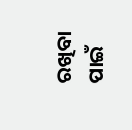ରଖିବା ପାଇଁ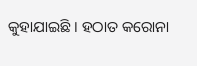କୁହାଯାଇଛି । ହଠାତ କରୋନା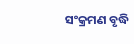ସଂକ୍ରମଣ ବୃଦ୍ଧି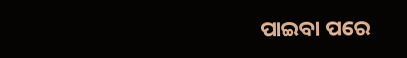ପାଇବା ପରେ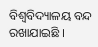ବିଶ୍ୱବିଦ୍ୟାଳୟ ବନ୍ଦ ରଖାଯାଇଛି ।